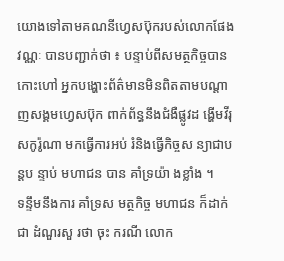យោងទៅតាមគណនីហ្វេសប៊ុករបស់លោកផែង វណ្ណៈ បានបញ្ជាក់ថា ៖ បន្ទាប់ពីសមត្ថកិច្ចបានកោះហៅ អ្នកបង្ហោះព័ត៌មានមិនពិតតាមបណ្តាញសង្គមហ្វេសប៊ុក ពាក់ព័ន្ធនឹងជំងឺផ្លូវដ ង្ហេីមវីរុសកូរ៉ូណា មកធ្វើការអប់ រំនិងធ្វើកិច្ចស ន្យាជាបន្តប ន្ទាប់ មហាជន បាន គាំទ្រយ៉ា ងខ្លាំង ។
ទន្ទឹមនឹងការ គាំទ្រស មត្ថកិច្ច មហាជន ក៏ដាក់ជា ដំណួរសួ រថា ចុះ ករណី លោក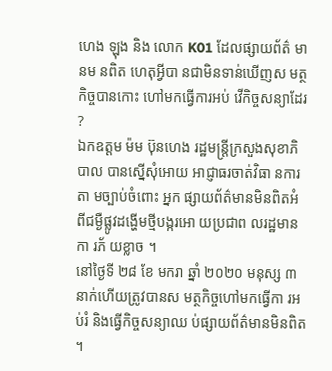ហេង ឡុង និង លោក K01 ដែលផ្សាយព័ត៌ មានម នពិត ហេតុអ្វីបា នជាមិនទាន់ឃេីញស មត្ថកិច្ចបានកោះ ហៅមកធ្វើការអប់ វើកិច្ចសន្យាដែរ ?
ឯកឧត្តម ម៉ម ប៊ុនហេង រដ្ឋមន្ត្រីក្រសួងសុខាភិបាល បានស្នេីសុំអោយ អាជ្ញាធរចាត់វិធា នការតា មច្បាប់ចំពោះ អ្នក ផ្សាយព័ត៌មានមិនពិតអំ ពីជម្ងឺផ្លូវដង្ហេីមថ្មីបង្ករអោ យប្រជាព លរដ្ឋមានកា រភ័ យខ្លាច ។
នៅថ្ងៃទី ២៨ ខែ មករា ឆ្នាំ ២០២០ មនុស្ស ៣ នាក់ហេីយត្រូវបានស មត្ថកិច្ចហៅមកធ្វេីកា រអប់រំ និងធ្វើកិច្ចសន្យាឈ ប់ផ្សាយព័ត៌មានមិនពិត ។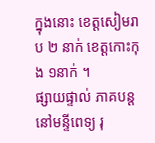ក្នុងនោះ ខេត្តសៀមរាប ២ នាក់ ខេត្តកោះកុង ១នាក់ ។
ផ្សាយផ្ទាល់ ភាគបន្តនៅមន្ទីពេទ្យ រុ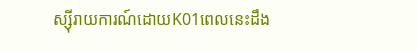ស្ស៊ីរាយការណ៍ដោយK01ពេលនេះដឹង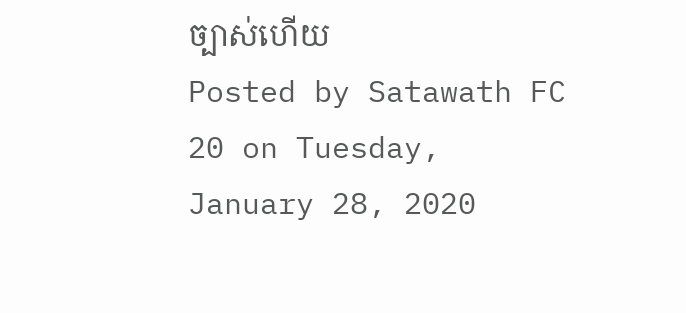ច្បាស់ហេីយ
Posted by Satawath FC 20 on Tuesday, January 28, 2020